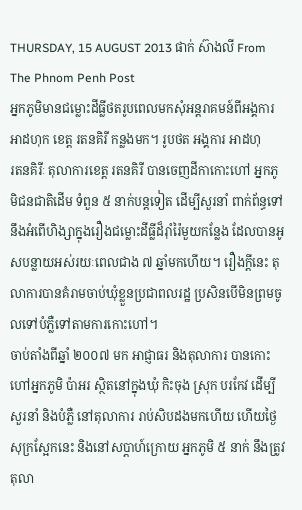THURSDAY, 15 AUGUST 2013 ផាក់ ស៊ាងលី From The Phnom Penh Post
អ្នកភូមិមានជម្លោះដីធ្លីថតរូបពេលមកសុំអន្តរាគមន៍ពីអង្គការ អាដហុក ខេត្ត រតនគិរី កន្លងមក។ រូបថត អង្គការ អាដហុ
រតនគិរីៈ តុលាការខេត្ត រតនគិរី បានចេញដីកាកោះហៅ អ្នកភូមិជនជាតិដើម ទំពួន ៥ នាក់បន្តទៀត ដើម្បីសួរនាំ ពាក់ព័ន្ធទៅនឹងអំពើហិង្សាក្នុងរឿងជម្លោះដីធ្លីដ៏រ៉ាំរ៉ៃមួយកន្លែង ដែលបានអូសបន្លាយអស់រយៈពេលជាង ៧ ឆ្នាំមកហើយ។ រឿងក្តីនេះ តុលាការបានគំរាមចាប់ឃុំខ្លួនប្រជាពលរដ្ឋ ប្រសិនបើមិនព្រមចូលទៅបំភ្លឺទៅតាមការកោះហៅ។
ចាប់តាំងពីឆ្នាំ ២០០៧ មក អាជ្ញាធរ និងតុលាការ បានកោះហៅអ្នកភូមិ ប៉ាអរ ស្ថិតនៅក្នុងឃុំ កិះចុង ស្រុក បរកែវ ដើម្បីសួរនាំ និងបំភ្លឺ នៅតុលាការ រាប់សិបដងមកហើយ ហើយថ្ងៃសុក្រស្អែកនេះ និងនៅសប្តាហ៍ក្រោយ អ្នកភូមិ ៥ នាក់ នឹងត្រូវតុលា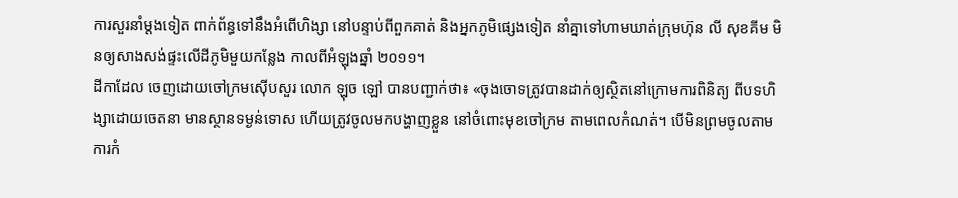ការសួរនាំម្តងទៀត ពាក់ព័ន្ធទៅនឹងអំពើហិង្សា នៅបន្ទាប់ពីពួកគាត់ និងអ្នកភូមិផ្សេងទៀត នាំគ្នាទៅហាមឃាត់ក្រុមហ៊ុន លី សុខគីម មិនឲ្យសាងសង់ផ្ទះលើដីភូមិមួយកន្លែង កាលពីអំឡុងឆ្នាំ ២០១១។
ដីកាដែល ចេញដោយចៅក្រមស៊ើបសួរ លោក ឡុច ឡៅ បានបញ្ជាក់ថា៖ «ចុងចោទត្រូវបានដាក់ឲ្យស្ថិតនៅក្រោមការពិនិត្យ ពីបទហិង្សាដោយចេតនា មានស្ថានទម្ងន់ទោស ហើយត្រូវចូលមកបង្ហាញខ្លួន នៅចំពោះមុខចៅក្រម តាមពេលកំណត់។ បើមិនព្រមចូលតាមការកំ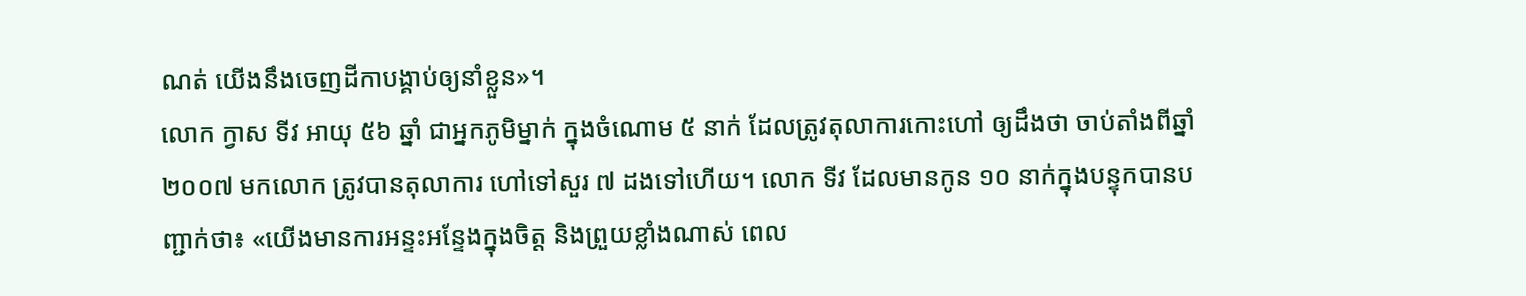ណត់ យើងនឹងចេញដីកាបង្គាប់ឲ្យនាំខ្លួន»។
លោក ក្វាស ទីវ អាយុ ៥៦ ឆ្នាំ ជាអ្នកភូមិម្នាក់ ក្នុងចំណោម ៥ នាក់ ដែលត្រូវតុលាការកោះហៅ ឲ្យដឹងថា ចាប់តាំងពីឆ្នាំ ២០០៧ មកលោក ត្រូវបានតុលាការ ហៅទៅសួរ ៧ ដងទៅហើយ។ លោក ទីវ ដែលមានកូន ១០ នាក់ក្នុងបន្ទុកបានបញ្ជាក់ថា៖ «យើងមានការអន្ទះអន្ទែងក្នុងចិត្ត និងព្រួយខ្លាំងណាស់ ពេល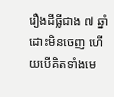រឿងដីធ្លីជាង ៧ ឆ្នាំ ដោះមិនចេញ ហើយបើគិតទាំងមេ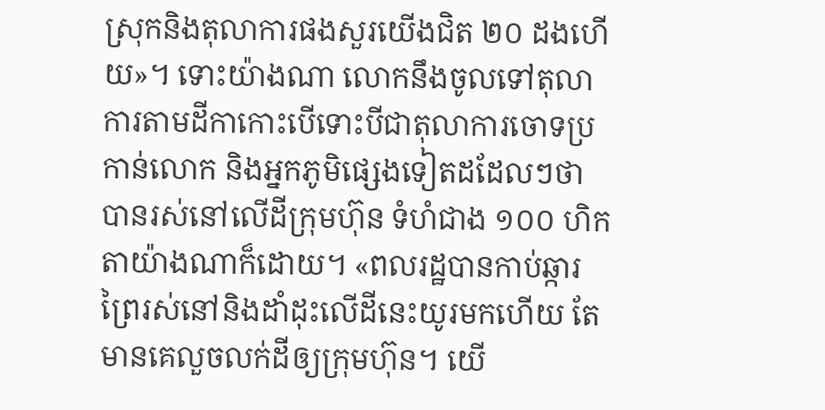ស្រុកនិងតុលាការផងសួរយើងជិត ២០ ដងហើយ»។ ទោះយ៉ាងណា លោកនឹងចូលទៅតុលាការតាមដីកាកោះបើទោះបីជាតុលាការចោទប្រកាន់លោក និងអ្នកភូមិផ្សេងទៀតដដែលៗថា បានរស់នៅលើដីក្រុមហ៊ុន ទំហំជាង ១០០ ហិកតាយ៉ាងណាក៏ដោយ។ «ពលរដ្ឋបានកាប់ឆ្ការព្រៃរស់នៅនិងដាំដុះលើដីនេះយូរមកហើយ តែមានគេលួចលក់ដីឲ្យក្រុមហ៊ុន។ យើ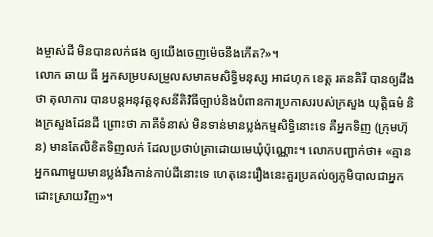ងម្ចាស់ដី មិនបានលក់ផង ឲ្យយើងចេញម៉េចនឹងកើត?»។
លោក ឆាយ ធី អ្នកសម្របសម្រួលសមាគមសិទ្ធិមនុស្ស អាដហុក ខេត្ត រតនគិរី បានឲ្យដឹងថា តុលាការ បានបន្តអនុវត្តខុសនីតិវិធីច្បាប់និងបំពានការប្រកាសរបស់ក្រសួង យុត្តិធម៌ និងក្រសួងដែនដី ព្រោះថា ភាគីទំនាស់ មិនទាន់មានប្លង់កម្មសិទ្ធិនោះទេ គឺអ្នកទិញ (ក្រុមហ៊ុន) មានតែលិខិតទិញលក់ ដែលប្រថាប់ត្រាដោយមេឃុំប៉ុណ្ណោះ។ លោកបញ្ជាក់ថា៖ «គ្មានអ្នកណាមួយមានប្លង់រឹងកាន់កាប់ដីនោះទេ ហេតុនេះរឿងនេះគួរប្រគល់ឲ្យភូមិបាលជាអ្នកដោះស្រាយវិញ»។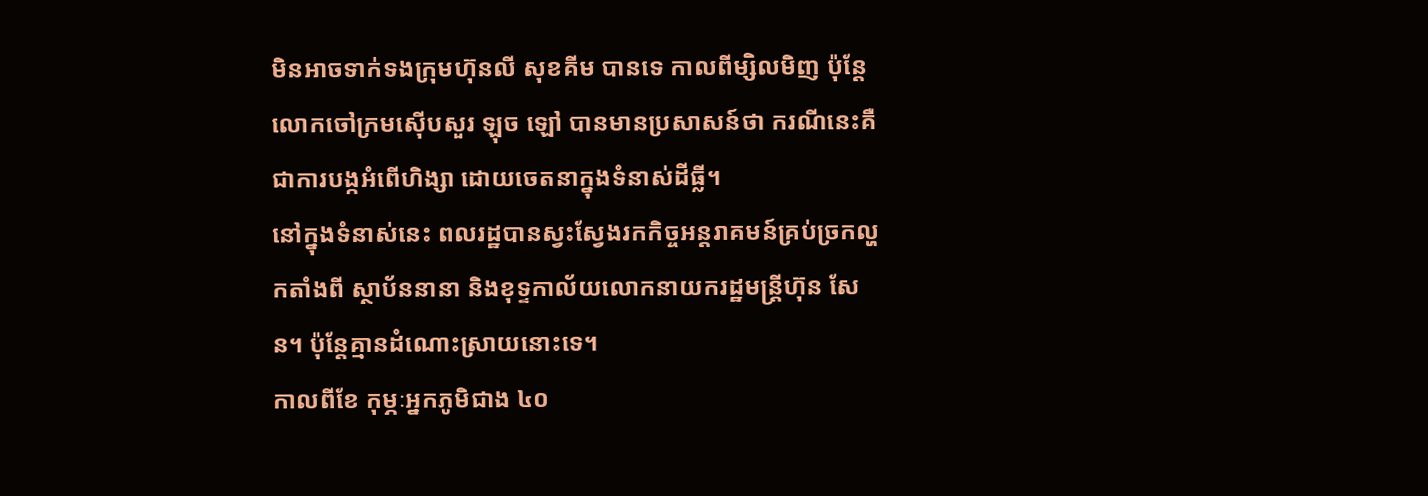មិនអាចទាក់ទងក្រុមហ៊ុនលី សុខគីម បានទេ កាលពីម្សិលមិញ ប៉ុន្តែលោកចៅក្រមស៊ើបសួរ ឡុច ឡៅ បានមានប្រសាសន៍ថា ករណីនេះគឺជាការបង្កអំពើហិង្សា ដោយចេតនាក្នុងទំនាស់ដីធ្លី។
នៅក្នុងទំនាស់នេះ ពលរដ្ឋបានស្វះស្វែងរកកិច្ចអន្តរាគមន៍គ្រប់ច្រកល្ហកតាំងពី ស្ថាប័ននានា និងខុទ្ទកាល័យលោកនាយករដ្ឋមន្ត្រីហ៊ុន សែន។ ប៉ុន្តែគ្មានដំណោះស្រាយនោះទេ។
កាលពីខែ កុម្ភៈអ្នកភូមិជាង ៤០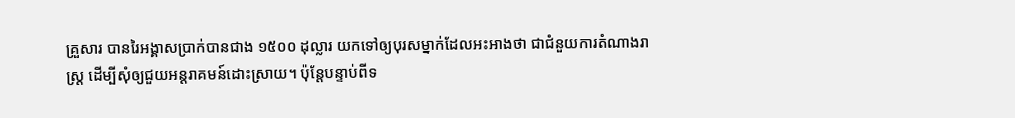គ្រួសារ បានរៃអង្គាសប្រាក់បានជាង ១៥០០ ដុល្លារ យកទៅឲ្យបុរសម្នាក់ដែលអះអាងថា ជាជំនួយការតំណាងរាស្ត្រ ដើម្បីសុំឲ្យជួយអន្តរាគមន៍ដោះស្រាយ។ ប៉ុន្តែបន្ទាប់ពីទ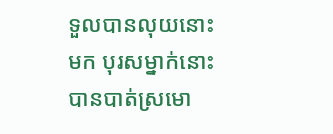ទួលបានលុយនោះមក បុរសម្នាក់នោះបានបាត់ស្រមោ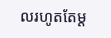លរហូតតែម្ដ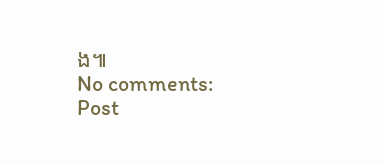ង៕
No comments:
Post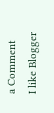a Comment
I like Blogger